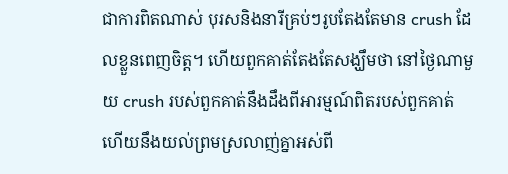ជាការពិតណាស់ បុរសនិងនារីគ្រប់ៗរូបតែងតែមាន crush ដែលខ្លួនពេញចិត្ត។ ហើយពួកគាត់តែងតែសង្ឃឹមថា នៅថ្ងៃណាមួយ crush របស់ពួកគាត់នឹងដឹងពីអារម្មណ៍ពិតរបស់ពួកគាត់ ហើយនឹងយល់ព្រមស្រលាញ់គ្នាអស់ពី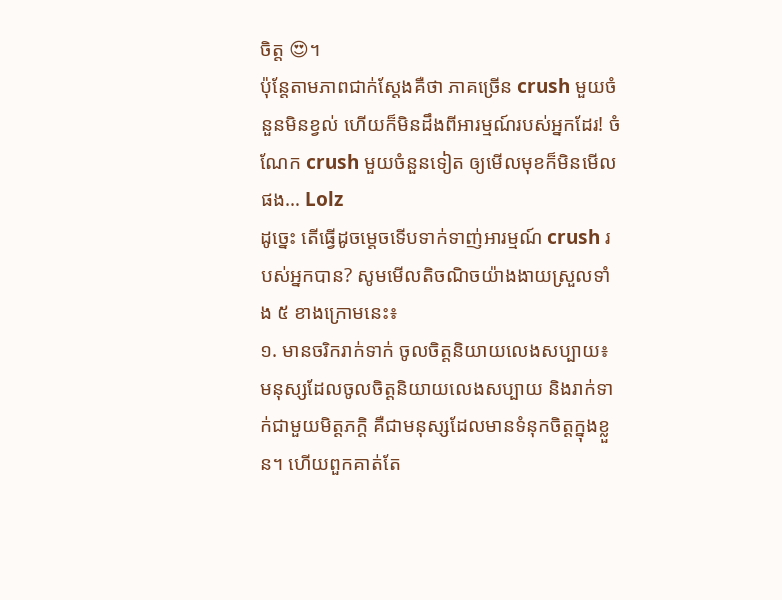ចិត្ត 😍។
ប៉ុន្តែតាមភាពជាក់ស្តែងគឺថា ភាគច្រើន crush មួយចំនួនមិនខ្វល់ ហើយក៏មិនដឹងពីអារម្មណ៍របស់អ្នកដែរ! ចំណែក crush មួយចំនួនទៀត ឲ្យមើលមុខក៏មិនមើលផង… Lolz
ដូច្នេះ តើធ្វើដូចម្តេចទើបទាក់ទាញ់អារម្មណ៍ crush របស់អ្នកបាន? សូមមើលតិចណិចយ៉ាងងាយស្រួលទាំង ៥ ខាងក្រោមនេះ៖
១. មានចរិករាក់ទាក់ ចូលចិត្តនិយាយលេងសប្បាយ៖
មនុស្សដែលចូលចិត្តនិយាយលេងសប្បាយ និងរាក់ទាក់ជាមួយមិត្តភក្តិ គឺជាមនុស្សដែលមានទំនុកចិត្តក្នុងខ្លួន។ ហើយពួកគាត់តែ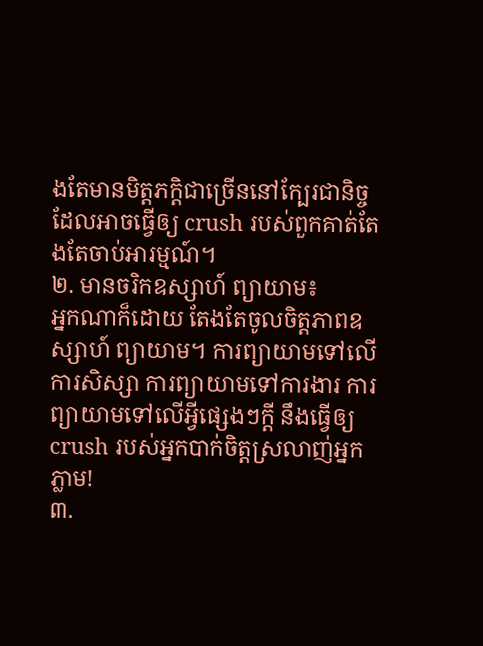ងតែមានមិត្តភក្តិជាច្រើននៅក្បែរជានិច្ច ដែលអាចធ្វើឲ្យ crush របស់ពួកគាត់តែងតែចាប់អារម្មណ៍។
២. មានចរិកឧស្សាហ៍ ព្យាយាម៖
អ្នកណាក៏ដោយ តែងតែចូលចិត្តភាពឧស្សាហ៍ ព្យាយាម។ ការព្យាយាមទៅលើការសិស្សា ការព្យាយាមទៅការងារ ការព្យាយាមទៅលើអ្វីផ្សេងៗក្តី នឹងធ្វើឲ្យ crush របស់អ្នកបាក់ចិត្តស្រលាញ់អ្នកភ្លាម!
៣.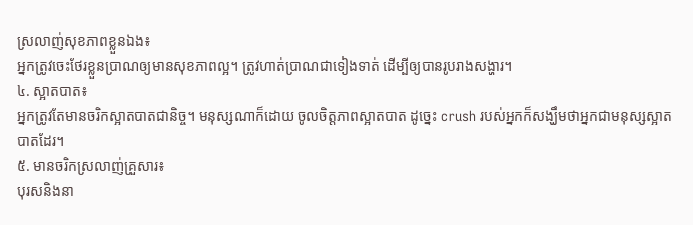ស្រលាញ់សុខភាពខ្លួនឯង៖
អ្នកត្រូវចេះថែរខ្លួនប្រាណឲ្យមានសុខភាពល្អ។ ត្រូវហាត់ប្រាណជាទៀងទាត់ ដើម្បីឲ្យបានរូបរាងសង្ហារ។
៤. ស្អាតបាត៖
អ្នកត្រូវតែមានចរិកស្អាតបាតជានិច្ច។ មនុស្សណាក៏ដោយ ចូលចិត្តភាពស្អាតបាត ដូច្នេះ crush របស់អ្នកក៏សង្ឃឹមថាអ្នកជាមនុស្សស្អាតបាតដែរ។
៥. មានចរិកស្រលាញ់គ្រួសារ៖
បុរសនិងនា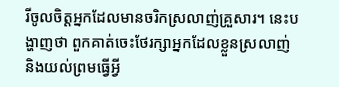រីចូលចិត្តអ្នកដែលមានចរិកស្រលាញ់គ្រួសារ។ នេះបង្ហាញថា ពួកគាត់ចេះថែរក្សាអ្នកដែលខ្លួនស្រលាញ់ និងយល់ព្រមធ្វើអ្វី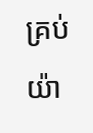គ្រប់យ៉ា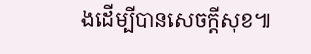ងដើម្បីបានសេចក្តីសុខ៕